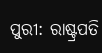ପୁରୀ: ରାଷ୍ଟ୍ରପତି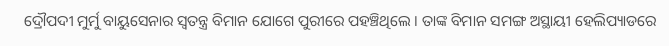ଦ୍ରୌପଦୀ ମୁର୍ମୁ ବାୟୁସେନାର ସ୍ୱତନ୍ତ୍ର ବିମାନ ଯୋଗେ ପୁରୀରେ ପହଞ୍ଚିଥିଲେ । ତାଙ୍କ ବିମାନ ସମଙ୍ଗ ଅସ୍ଥାୟୀ ହେଲିପ୍ୟାଡରେ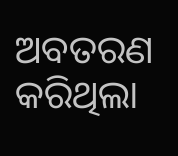ଅବତରଣ କରିଥିଲା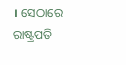। ସେଠାରେ ରାଷ୍ଟ୍ରପତି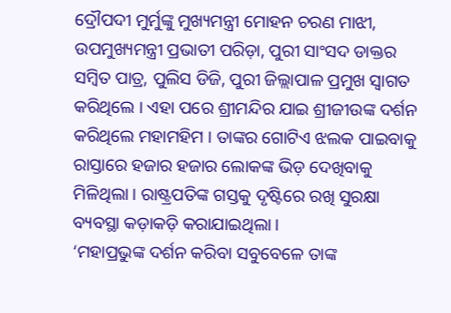ଦ୍ରୌପଦୀ ମୁର୍ମୁଙ୍କୁ ମୁଖ୍ୟମନ୍ତ୍ରୀ ମୋହନ ଚରଣ ମାଝୀ, ଉପମୁଖ୍ୟମନ୍ତ୍ରୀ ପ୍ରଭାତୀ ପରିଡ଼ା, ପୁରୀ ସାଂସଦ ଡାକ୍ତର ସମ୍ବିତ ପାତ୍ର, ପୁଲିସ ଡିଜି, ପୁରୀ ଜିଲ୍ଲାପାଳ ପ୍ରମୁଖ ସ୍ବାଗତ କରିଥିଲେ । ଏହା ପରେ ଶ୍ରୀମନ୍ଦିର ଯାଇ ଶ୍ରୀଜୀଉଙ୍କ ଦର୍ଶନ କରିଥିଲେ ମହାମହିମ । ତାଙ୍କର ଗୋଟିଏ ଝଲକ ପାଇବାକୁ ରାସ୍ତାରେ ହଜାର ହଜାର ଲୋକଙ୍କ ଭିଡ଼ ଦେଖିବାକୁ ମିଳିଥିଲା । ରାଷ୍ଟ୍ରପତିଙ୍କ ଗସ୍ତକୁ ଦୃଷ୍ଟିରେ ରଖି ସୁରକ୍ଷା ବ୍ୟବସ୍ଥା କଡ଼ାକଡ଼ି କରାଯାଇଥିଲା ।
‘ମହାପ୍ରଭୁଙ୍କ ଦର୍ଶନ କରିବା ସବୁବେଳେ ତାଙ୍କ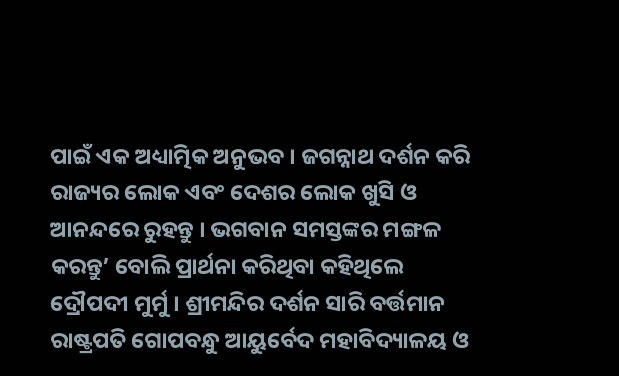ପାଇଁ ଏକ ଅଧ୍ୟାତ୍ମିକ ଅନୁଭବ । ଜଗନ୍ନାଥ ଦର୍ଶନ କରି ରାଜ୍ୟର ଲୋକ ଏବଂ ଦେଶର ଲୋକ ଖୁସି ଓ ଆନନ୍ଦରେ ରୁହନ୍ତୁ । ଭଗବାନ ସମସ୍ତଙ୍କର ମଙ୍ଗଳ କରନ୍ତୁ’ ବୋଲି ପ୍ରାର୍ଥନା କରିଥିବା କହିଥିଲେ ଦ୍ରୌପଦୀ ମୁର୍ମୁ । ଶ୍ରୀମନ୍ଦିର ଦର୍ଶନ ସାରି ବର୍ତ୍ତମାନ ରାଷ୍ଟ୍ରପତି ଗୋପବନ୍ଧୁ ଆୟୁର୍ବେଦ ମହାବିଦ୍ୟାଳୟ ଓ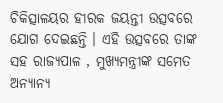ଚିକିତ୍ସାଳୟର ହୀରକ ଜୟନ୍ତୀ ଉତ୍ସବରେ ଯୋଗ ଦେଇଛନ୍ତି । ଏହି ଉତ୍ସବରେ ତାଙ୍କ ସହ ରାଜ୍ୟପାଳ , ମୁଖ୍ୟମନ୍ତ୍ରୀଙ୍କ ସମେତ ଅନ୍ୟାନ୍ୟ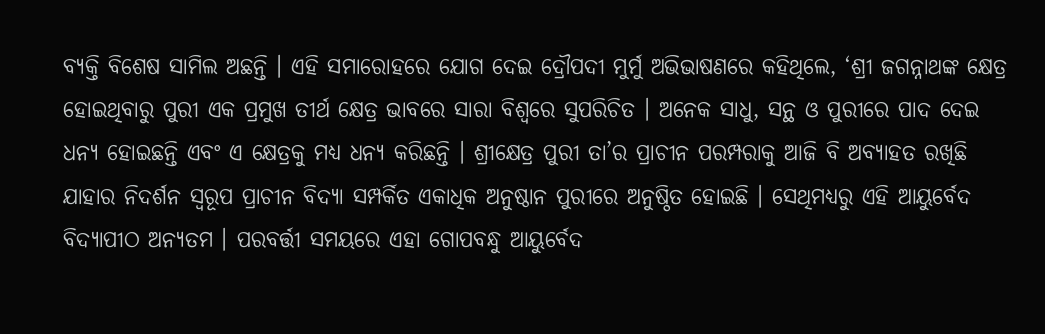ବ୍ୟକ୍ତି ବିଶେଷ ସାମିଲ ଅଛନ୍ତି । ଏହି ସମାରୋହରେ ଯୋଗ ଦେଇ ଦ୍ରୌପଦୀ ମୁର୍ମୁ ଅଭିଭାଷଣରେ କହିଥିଲେ, ‘ଶ୍ରୀ ଜଗନ୍ନାଥଙ୍କ କ୍ଷେତ୍ର ହୋଇଥିବାରୁ ପୁରୀ ଏକ ପ୍ରମୁଖ ତୀର୍ଥ କ୍ଷେତ୍ର ଭାବରେ ସାରା ବିଶ୍ୱରେ ସୁପରିଚିତ । ଅନେକ ସାଧୁ, ସନ୍ଥ ଓ ପୁରୀରେ ପାଦ ଦେଇ ଧନ୍ୟ ହୋଇଛନ୍ତି ଏବଂ ଏ କ୍ଷେତ୍ରକୁ ମଧ୍ୟ ଧନ୍ୟ କରିଛନ୍ତି । ଶ୍ରୀକ୍ଷେତ୍ର ପୁରୀ ତା’ର ପ୍ରାଚୀନ ପରମ୍ପରାକୁ ଆଜି ବି ଅବ୍ୟାହତ ରଖିଛି ଯାହାର ନିଦର୍ଶନ ସ୍ୱରୂପ ପ୍ରାଚୀନ ବିଦ୍ୟା ସମ୍ପର୍କିତ ଏକାଧିକ ଅନୁଷ୍ଠାନ ପୁରୀରେ ଅନୁଷ୍ଠିତ ହୋଇଛି । ସେଥିମଧ୍ୟରୁ ଏହି ଆୟୁର୍ବେଦ ବିଦ୍ୟାପୀଠ ଅନ୍ୟତମ । ପରବର୍ତ୍ତୀ ସମୟରେ ଏହା ଗୋପବନ୍ଧୁ ଆୟୁର୍ବେଦ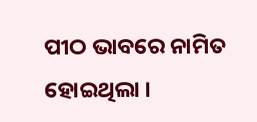ପୀଠ ଭାବରେ ନାମିତ ହୋଇଥିଲା ।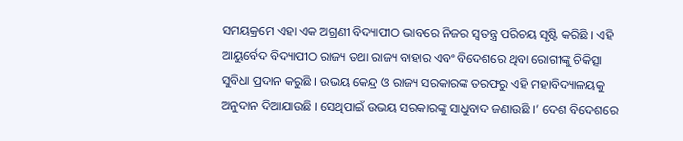ସମୟକ୍ରମେ ଏହା ଏକ ଅଗ୍ରଣୀ ବିଦ୍ୟାପୀଠ ଭାବରେ ନିଜର ସ୍ୱତନ୍ତ୍ର ପରିଚୟ ସୃଷ୍ଟି କରିଛି । ଏହି ଆୟୁର୍ବେଦ ବିଦ୍ୟାପୀଠ ରାଜ୍ୟ ତଥା ରାଜ୍ୟ ବାହାର ଏବଂ ବିଦେଶରେ ଥିବା ରୋଗୀଙ୍କୁ ଚିକିତ୍ସା ସୁବିଧା ପ୍ରଦାନ କରୁଛି । ଉଭୟ କେନ୍ଦ୍ର ଓ ରାଜ୍ୟ ସରକାରଙ୍କ ତରଫରୁ ଏହି ମହାବିଦ୍ୟାଳୟକୁ ଅନୁଦାନ ଦିଆଯାଉଛି । ସେଥିପାଇଁ ଉଭୟ ସରକାରଙ୍କୁ ସାଧୁବାଦ ଜଣାଉଛି ।’ ଦେଶ ବିଦେଶରେ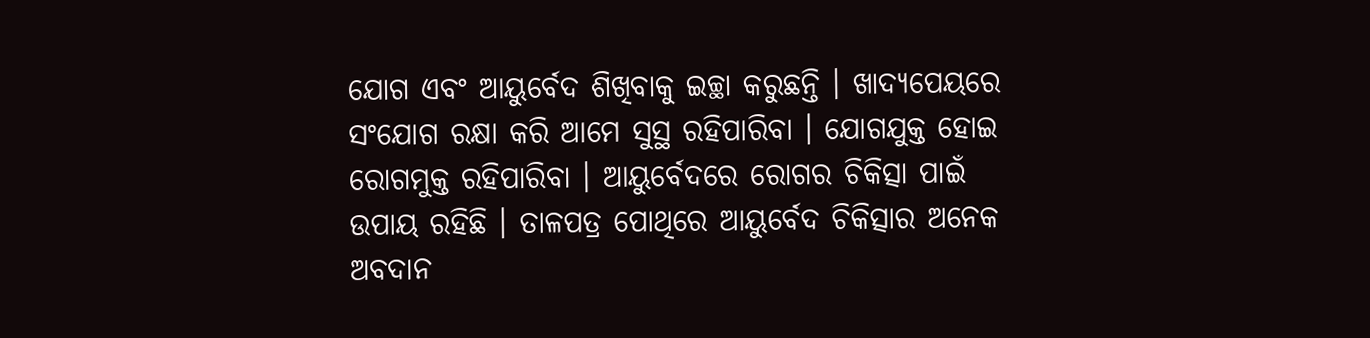ଯୋଗ ଏବଂ ଆୟୁର୍ବେଦ ଶିଖିବାକୁ ଇଚ୍ଛା କରୁଛନ୍ତି । ଖାଦ୍ୟପେୟରେ ସଂଯୋଗ ରକ୍ଷା କରି ଆମେ ସୁସ୍ଥ ରହିପାରିବା । ଯୋଗଯୁକ୍ତ ହୋଇ ରୋଗମୁକ୍ତ ରହିପାରିବା । ଆୟୁର୍ବେଦରେ ରୋଗର ଚିକିତ୍ସା ପାଇଁ ଉପାୟ ରହିଛି । ତାଳପତ୍ର ପୋଥିରେ ଆୟୁର୍ବେଦ ଚିକିତ୍ସାର ଅନେକ ଅବଦାନ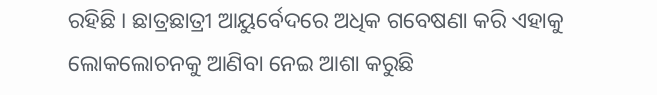ରହିଛି । ଛାତ୍ରଛାତ୍ରୀ ଆୟୁର୍ବେଦରେ ଅଧିକ ଗବେଷଣା କରି ଏହାକୁ ଲୋକଲୋଚନକୁ ଆଣିବା ନେଇ ଆଶା କରୁଛି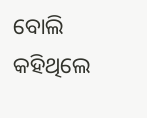ବୋଲି କହିଥିଲେ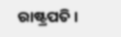ରାଷ୍ଟ୍ରପତି ।